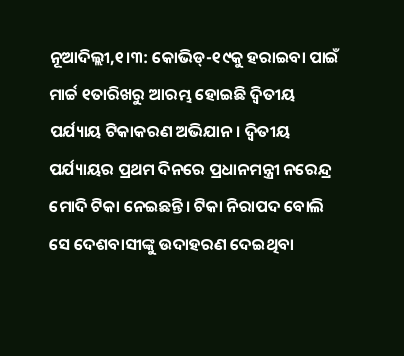ନୂଆଦିଲ୍ଲୀ,୧।୩: କୋଭିଡ୍-୧୯କୁ ହରାଇବା ପାଇଁ ମାର୍ଚ୍ଚ ୧ତାରିଖରୁ ଆରମ୍ଭ ହୋଇଛି ଦ୍ୱିତୀୟ ପର୍ଯ୍ୟାୟ ଟିକାକରଣ ଅଭିଯାନ। ଦ୍ୱିତୀୟ ପର୍ଯ୍ୟାୟର ପ୍ରଥମ ଦିନରେ ପ୍ରଧାନମନ୍ତ୍ରୀ ନରେନ୍ଦ୍ର ମୋଦି ଟିକା ନେଇଛନ୍ତି। ଟିକା ନିରାପଦ ବୋଲି ସେ ଦେଶବାସୀଙ୍କୁ ଉଦାହରଣ ଦେଇଥିବା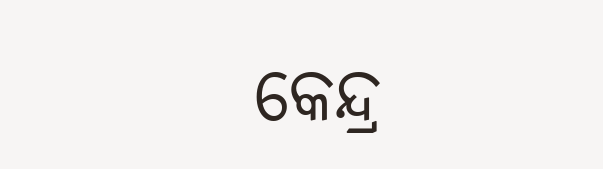କେନ୍ଦ୍ର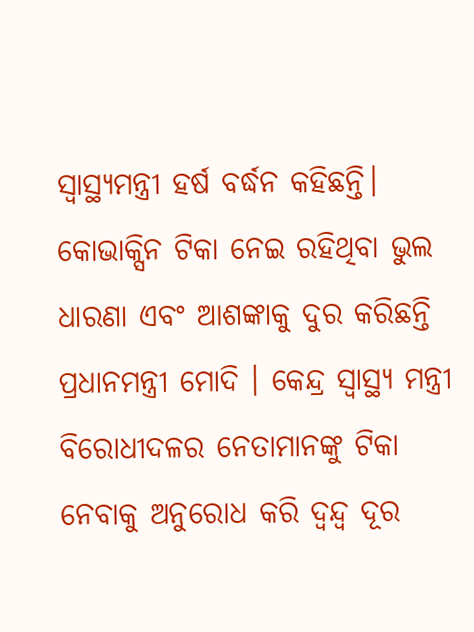ସ୍ବାସ୍ଥ୍ୟମନ୍ତ୍ରୀ ହର୍ଷ ବର୍ଦ୍ଧନ କହିଛନ୍ତି। କୋଭାକ୍ସିନ ଟିକା ନେଇ ରହିଥିବା ଭୁଲ ଧାରଣା ଏବଂ ଆଶଙ୍କାକୁ ଦୁର କରିଛନ୍ତି ପ୍ରଧାନମନ୍ତ୍ରୀ ମୋଦି । କେନ୍ଦ୍ର ସ୍ବାସ୍ଥ୍ୟ ମନ୍ତ୍ରୀ ବିରୋଧୀଦଳର ନେତାମାନଙ୍କୁ ଟିକା ନେବାକୁ ଅନୁରୋଧ କରି ଦ୍ୱନ୍ଦ୍ୱ ଦୂର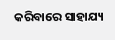କରିବାରେ ସାହାଯ୍ୟ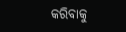କରିବାକୁ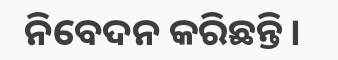ନିବେଦନ କରିଛନ୍ତି।